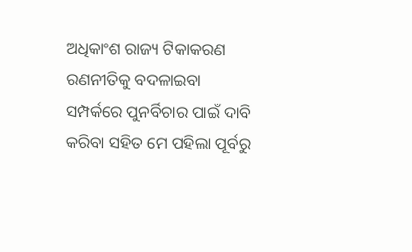ଅଧିକାଂଶ ରାଜ୍ୟ ଟିକାକରଣ ରଣନୀତିକୁ ବଦଳାଇବା ସମ୍ପର୍କରେ ପୁନର୍ବିଚାର ପାଇଁ ଦାବି କରିବା ସହିତ ମେ ପହିଲା ପୂର୍ବରୁ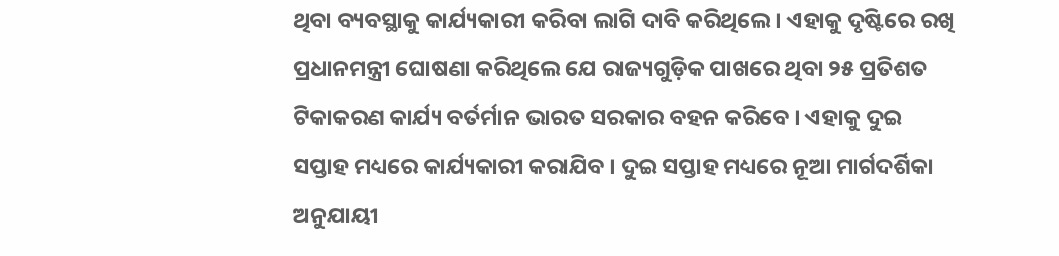ଥିବା ବ୍ୟବସ୍ଥାକୁ କାର୍ଯ୍ୟକାରୀ କରିବା ଲାଗି ଦାବି କରିଥିଲେ । ଏହାକୁ ଦୃଷ୍ଟିରେ ରଖି ପ୍ରଧାନମନ୍ତ୍ରୀ ଘୋଷଣା କରିଥିଲେ ଯେ ରାଜ୍ୟଗୁଡ଼ିକ ପାଖରେ ଥିବା ୨୫ ପ୍ରତିଶତ ଟିକାକରଣ କାର୍ଯ୍ୟ ବର୍ତର୍ମାନ ଭାରତ ସରକାର ବହନ କରିବେ । ଏହାକୁ ଦୁଇ ସପ୍ତାହ ମଧ୍ୟରେ କାର୍ଯ୍ୟକାରୀ କରାଯିବ । ଦୁଇ ସପ୍ତାହ ମଧ୍ୟରେ ନୂଆ ମାର୍ଗଦର୍ଶିକା ଅନୁଯାୟୀ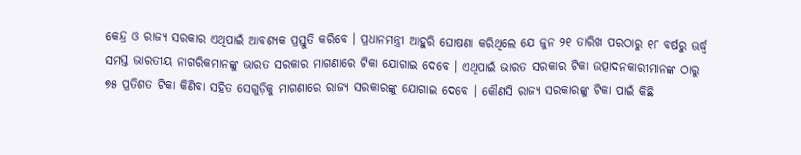କେନ୍ଦ୍ର ଓ ରାଜ୍ୟ ସରକାର ଏଥିପାଇଁ ଆବଶ୍ୟକ ପ୍ରସ୍ତୁତି କରିବେ । ପ୍ରଧାନମନ୍ତ୍ରୀ ଆହୁରି ଘୋଷଣା କରିଥିଲେ ଯେ ଜୁନ ୨୧ ତାରିଖ ପରଠାରୁ ୧୮ ବର୍ଷରୁ ଊର୍ଦ୍ଧ୍ୱ ସମସ୍ତ ଭାରତୀୟ ନାଗରିକମାନଙ୍କୁ ଭାରତ ସରକାର ମାଗଣାରେ ଟିକା ଯୋଗାଇ ଦେବେ । ଏଥିପାଇଁ ଭାରତ ସରକାର ଟିକା ଉତ୍ପାଦନକାରୀମାନଙ୍କ ଠାରୁ ୭୫ ପ୍ରତିଶତ ଟିକା କିଣିବା ସହିତ ସେଗୁଡ଼ିକୁ ମାଗଣାରେ ରାଜ୍ୟ ସରକାରଙ୍କୁ ଯୋଗାଇ ଦେବେ । କୌଣସି ରାଜ୍ୟ ସରକାରଙ୍କୁ ଟିକା ପାଇଁ କିଛି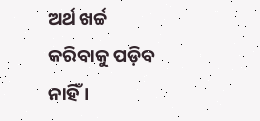ଅର୍ଥ ଖର୍ଚ୍ଚ କରିବାକୁ ପଡ଼ିବ ନାହିଁ ।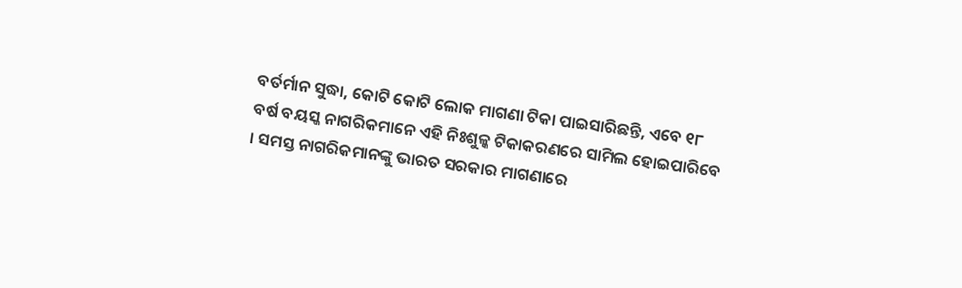ବର୍ତର୍ମାନ ସୁଦ୍ଧା, କୋଟି କୋଟି ଲୋକ ମାଗଣା ଟିକା ପାଇସାରିଛନ୍ତି, ଏବେ ୧୮ ବର୍ଷ ବୟସ୍କ ନାଗରିକମାନେ ଏହି ନିଃଶୁଳ୍କ ଟିକାକରଣରେ ସାମିଲ ହୋଇପାରିବେ । ସମସ୍ତ ନାଗରିକମାନଙ୍କୁ ଭାରତ ସରକାର ମାଗଣାରେ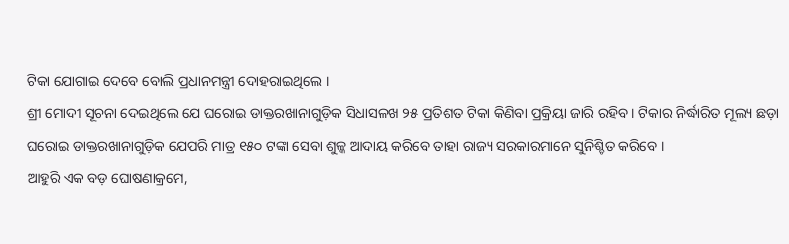ଟିକା ଯୋଗାଇ ଦେବେ ବୋଲି ପ୍ରଧାନମନ୍ତ୍ରୀ ଦୋହରାଇଥିଲେ ।
ଶ୍ରୀ ମୋଦୀ ସୂଚନା ଦେଇଥିଲେ ଯେ ଘରୋଇ ଡାକ୍ତରଖାନାଗୁଡ଼ିକ ସିଧାସଳଖ ୨୫ ପ୍ରତିଶତ ଟିକା କିଣିବା ପ୍ରକ୍ରିୟା ଜାରି ରହିବ । ଟିକାର ନିର୍ଦ୍ଧାରିତ ମୂଲ୍ୟ ଛଡ଼ା ଘରୋଇ ଡାକ୍ତରଖାନାଗୁଡ଼ିକ ଯେପରି ମାତ୍ର ୧୫୦ ଟଙ୍କା ସେବା ଶୁଳ୍କ ଆଦାୟ କରିବେ ତାହା ରାଜ୍ୟ ସରକାରମାନେ ସୁନିଶ୍ଚିତ କରିବେ ।
ଆହୁରି ଏକ ବଡ଼ ଘୋଷଣାକ୍ରମେ,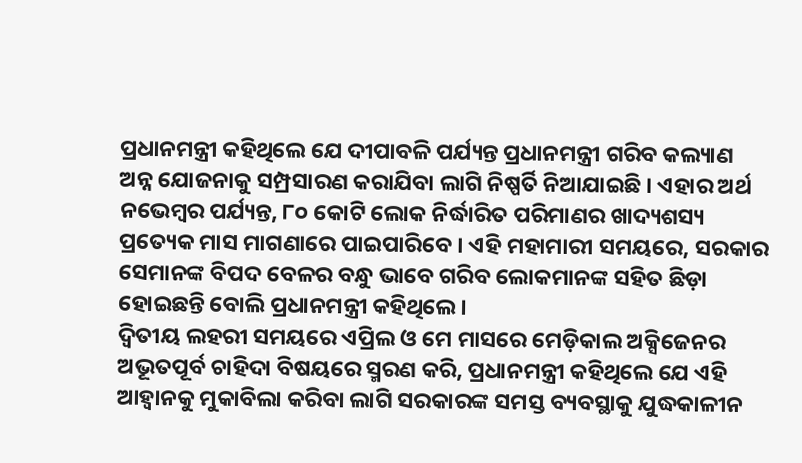ପ୍ରଧାନମନ୍ତ୍ରୀ କହିଥିଲେ ଯେ ଦୀପାବଳି ପର୍ଯ୍ୟନ୍ତ ପ୍ରଧାନମନ୍ତ୍ରୀ ଗରିବ କଲ୍ୟାଣ ଅନ୍ନ ଯୋଜନାକୁ ସମ୍ପ୍ରସାରଣ କରାଯିବା ଲାଗି ନିଷ୍ପର୍ତି ନିଆଯାଇଛି । ଏହାର ଅର୍ଥ ନଭେମ୍ବର ପର୍ଯ୍ୟନ୍ତ, ୮୦ କୋଟି ଲୋକ ନିର୍ଦ୍ଧାରିତ ପରିମାଣର ଖାଦ୍ୟଶସ୍ୟ ପ୍ରତ୍ୟେକ ମାସ ମାଗଣାରେ ପାଇପାରିବେ । ଏହି ମହାମାରୀ ସମୟରେ, ସରକାର ସେମାନଙ୍କ ବିପଦ ବେଳର ବନ୍ଧୁ ଭାବେ ଗରିବ ଲୋକମାନଙ୍କ ସହିତ ଛିଡ଼ା ହୋଇଛନ୍ତି ବୋଲି ପ୍ରଧାନମନ୍ତ୍ରୀ କହିଥିଲେ ।
ଦ୍ୱିତୀୟ ଲହରୀ ସମୟରେ ଏପ୍ରିଲ ଓ ମେ ମାସରେ ମେଡ଼ିକାଲ ଅକ୍ସିଜେନର ଅଭୂତପୂର୍ବ ଚାହିଦା ବିଷୟରେ ସ୍ମରଣ କରି, ପ୍ରଧାନମନ୍ତ୍ରୀ କହିଥିଲେ ଯେ ଏହି ଆହ୍ୱାନକୁ ମୁକାବିଲା କରିବା ଲାଗି ସରକାରଙ୍କ ସମସ୍ତ ବ୍ୟବସ୍ଥାକୁ ଯୁଦ୍ଧକାଳୀନ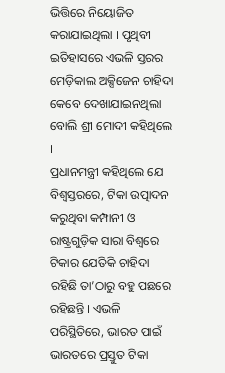ଭିତ୍ତିରେ ନିୟୋଜିତ କରାଯାଇଥିଲା । ପୃଥିବୀ ଇତିହାସରେ ଏଭଳି ସ୍ତରର ମେଡ଼ିକାଲ ଅକ୍ସିଜେନ ଚାହିଦା କେବେ ଦେଖାଯାଇନଥିଲା ବୋଲି ଶ୍ରୀ ମୋଦୀ କହିଥିଲେ ।
ପ୍ରଧାନମନ୍ତ୍ରୀ କହିଥିଲେ ଯେ ବିଶ୍ୱସ୍ତରରେ, ଟିକା ଉତ୍ପାଦନ କରୁଥିବା କମ୍ପାନୀ ଓ ରାଷ୍ଟ୍ରଗୁଡ଼ିକ ସାରା ବିଶ୍ୱରେ ଟିକାର ଯେତିକି ଚାହିଦା ରହିଛି ତା’ଠାରୁ ବହୁ ପଛରେ ରହିଛନ୍ତି । ଏଭଳି ପରିସ୍ଥିତିରେ, ଭାରତ ପାଇଁ ଭାରତରେ ପ୍ରସ୍ତୁତ ଟିକା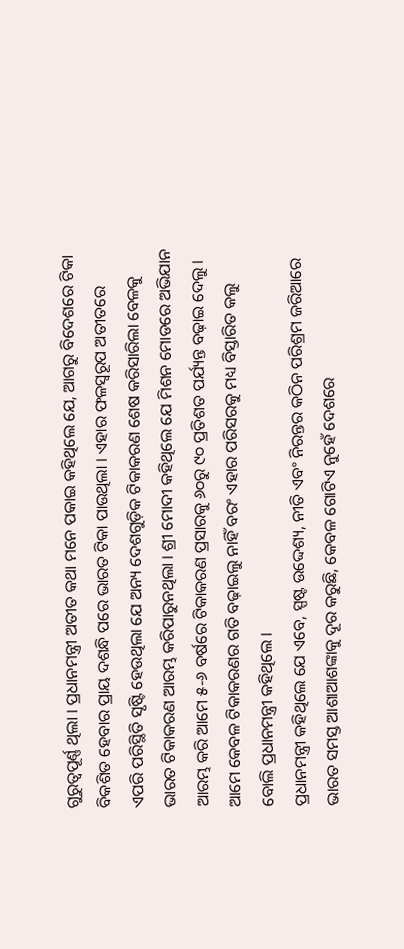ଗୁରୁତ୍ୱପୂର୍ଣ୍ଣ ଥିଲା । ପ୍ରଧାନମନ୍ତ୍ରୀ ଅତୀତ କଥା ମନେ ପକାଇ କହିଥିଲେ ଯେ, ଆଗରୁ ବିଦେଶରେ ଟିକା ବିକଶିତ ହେବାର ପ୍ରାୟ ଦଶନ୍ଧି ପରେ ଭାରତ ଟିକା ପାଉଥିଲା । ଏହାର ଫଳସ୍ୱରୂପ ଅତୀତରେ ଏପରି ପରିସ୍ଥିତି ସୃଷ୍ଟି ହେଉଥିଲା ଯେ ଅନ୍ୟ ଦେଶଗୁଡ଼ିକ ଟିକାକରଣ ଶେଷ କରିସାରିଲା ବେଳକୁ ଭାରତ ଟିକାକରଣ ଆରମ୍ଭ କରିପାରୁନଥିଲା । ଶ୍ରୀ ମୋଦୀ କହିଥିଲେ ଯେ ମିଶନ ମୋଡରେ ଅଭିଯାନ ଆରମ୍ଭ କରି ଆମେ ୫-୬ ବର୍ଷରେ ଟିକାକରଣ ପ୍ରସାରକୁ ୬୦ରୁ ୯୦ ପ୍ରତିଶତ ପର୍ଯ୍ୟନ୍ତ ବଢ଼ାଇ ଦେଲୁ । ଆମେ କେବଳ ଟିକାକରଣର ଗତି ବଢ଼ାଇଲୁ ନାହିଁ ବରଂ ଏହାର ପରିସରକୁ ମଧ୍ୟ ବିସ୍ତାରିତ କଲୁ ବୋଲି ପ୍ରଧାନମନ୍ତ୍ରୀ କହିଥିଲେ ।
ପ୍ରଧାନମନ୍ତ୍ରୀ କହିଥିଲେ ଯେ ଏବେ, ସ୍ପଷ୍ଟ ଉଦ୍ଦେଶ୍ୟ, ନୀତି ଏବଂ ନିରନ୍ତର କଠିନ ପରିଶ୍ରମ ଜରିଆରେ ଭାରତ ସମସ୍ତ ଆଶାଆଶଙ୍କାକୁ ଦୂର କରୁଛି, କେବଳ ଗୋଟିଏ ନୁହେଁ ଦେଶରେ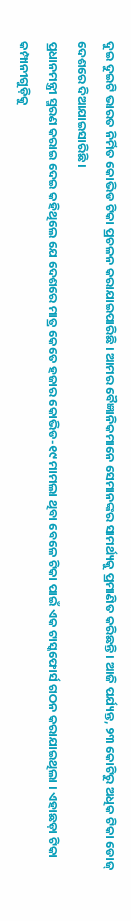ଦୁଇ ଦୁଇଟି ଭାରତ ନିର୍ମିତ କୋଭିଡ ଟିକା ପ୍ରଚଳନ କରାଯାଇପାରିଛି । ଆମର ବୈଜ୍ଞାନିକମାନେ ସେମାନଙ୍କର ସାମର୍ଥ୍ୟକୁ ପ୍ରମାଣିତ କରିଛନ୍ତି । ଆଜି ପର୍ଯ୍ୟନ୍ତ, ୨୩ କୋଟିରୁ ଅଧିକ ଟିକା ଡୋଜ୍ ଦେଶରେ ଦିଆଯାଇସାରିଛି ।
ପ୍ରଧାନମନ୍ତ୍ରୀ ସ୍ମରଣ କରାଇ ଦେଇ କହିଥିଲେ ଯେ ଦେଶରେ ମାତ୍ର କେତେ ହଜାର କୋଭିଡ-୧୯ ମାମଲା ଥିବା ବେଳେ ଟିକା ପାଇଁ ଏକ ଟାସ୍କଫୋର୍ସ ଗଠନ କରାଯାଇଥିଲା । ଏହାଛଡ଼ା ଟିକା କମ୍ପାନୀଗୁଡ଼ିକୁ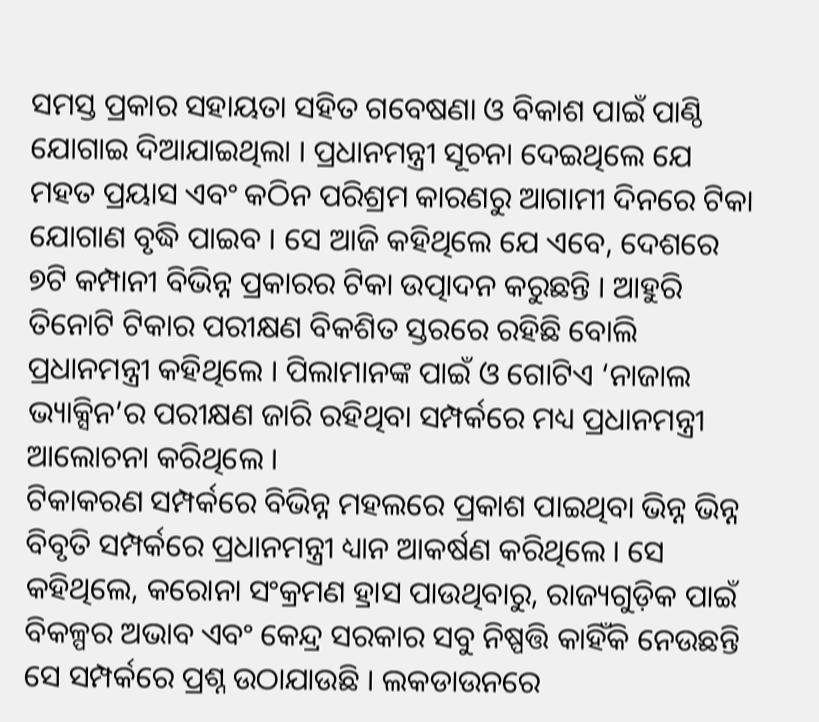ସମସ୍ତ ପ୍ରକାର ସହାୟତା ସହିତ ଗବେଷଣା ଓ ବିକାଶ ପାଇଁ ପାଣ୍ଠି ଯୋଗାଇ ଦିଆଯାଇଥିଲା । ପ୍ରଧାନମନ୍ତ୍ରୀ ସୂଚନା ଦେଇଥିଲେ ଯେ ମହତ ପ୍ରୟାସ ଏବଂ କଠିନ ପରିଶ୍ରମ କାରଣରୁ ଆଗାମୀ ଦିନରେ ଟିକା ଯୋଗାଣ ବୃଦ୍ଧି ପାଇବ । ସେ ଆଜି କହିଥିଲେ ଯେ ଏବେ, ଦେଶରେ ୭ଟି କମ୍ପାନୀ ବିଭିନ୍ନ ପ୍ରକାରର ଟିକା ଉତ୍ପାଦନ କରୁଛନ୍ତି । ଆହୁରି ତିନୋଟି ଟିକାର ପରୀକ୍ଷଣ ବିକଶିତ ସ୍ତରରେ ରହିଛି ବୋଲି ପ୍ରଧାନମନ୍ତ୍ରୀ କହିଥିଲେ । ପିଲାମାନଙ୍କ ପାଇଁ ଓ ଗୋଟିଏ ‘ନାଜାଲ ଭ୍ୟାକ୍ସିନ’ର ପରୀକ୍ଷଣ ଜାରି ରହିଥିବା ସମ୍ପର୍କରେ ମଧ୍ୟ ପ୍ରଧାନମନ୍ତ୍ରୀ ଆଲୋଚନା କରିଥିଲେ ।
ଟିକାକରଣ ସମ୍ପର୍କରେ ବିଭିନ୍ନ ମହଲରେ ପ୍ରକାଶ ପାଇଥିବା ଭିନ୍ନ ଭିନ୍ନ ବିବୃତି ସମ୍ପର୍କରେ ପ୍ରଧାନମନ୍ତ୍ରୀ ଧ୍ୟାନ ଆକର୍ଷଣ କରିଥିଲେ । ସେ କହିଥିଲେ, କରୋନା ସଂକ୍ରମଣ ହ୍ରାସ ପାଉଥିବାରୁ, ରାଜ୍ୟଗୁଡ଼ିକ ପାଇଁ ବିକଳ୍ପର ଅଭାବ ଏବଂ କେନ୍ଦ୍ର ସରକାର ସବୁ ନିଷ୍ପତ୍ତି କାହିଁକି ନେଉଛନ୍ତି ସେ ସମ୍ପର୍କରେ ପ୍ରଶ୍ନ ଉଠାଯାଉଛି । ଲକଡାଉନରେ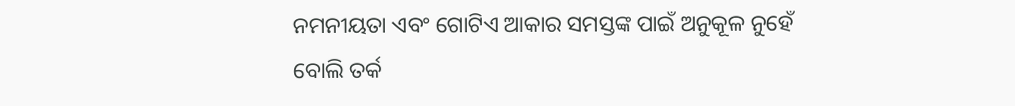ନମନୀୟତା ଏବଂ ଗୋଟିଏ ଆକାର ସମସ୍ତଙ୍କ ପାଇଁ ଅନୁକୂଳ ନୁହେଁ ବୋଲି ତର୍କ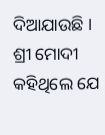ଦିଆଯାଉଛି । ଶ୍ରୀ ମୋଦୀ କହିଥିଲେ ଯେ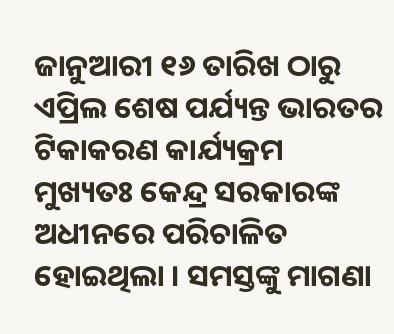ଜାନୁଆରୀ ୧୬ ତାରିଖ ଠାରୁ ଏପ୍ରିଲ ଶେଷ ପର୍ଯ୍ୟନ୍ତ ଭାରତର ଟିକାକରଣ କାର୍ଯ୍ୟକ୍ରମ ମୁଖ୍ୟତଃ କେନ୍ଦ୍ର ସରକାରଙ୍କ ଅଧୀନରେ ପରିଚାଳିତ ହୋଇଥିଲା । ସମସ୍ତଙ୍କୁ ମାଗଣା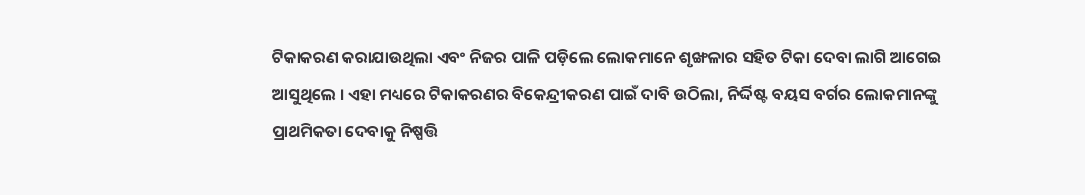ଟିକାକରଣ କରାଯାଉଥିଲା ଏବଂ ନିଜର ପାଳି ପଡ଼ିଲେ ଲୋକମାନେ ଶୃଙ୍ଖଳାର ସହିତ ଟିକା ଦେବା ଲାଗି ଆଗେଇ ଆସୁଥିଲେ । ଏହା ମଧ୍ୟରେ ଟିକାକରଣର ବିକେନ୍ଦ୍ରୀକରଣ ପାଇଁ ଦାବି ଉଠିଲା, ନିର୍ଦ୍ଦିଷ୍ଟ ବୟସ ବର୍ଗର ଲୋକମାନଙ୍କୁ ପ୍ରାଥମିକତା ଦେବାକୁ ନିଷ୍ପତ୍ତି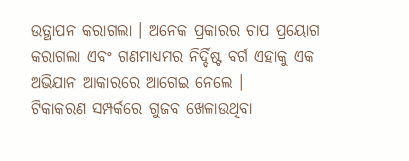ଉତ୍ଥାପନ କରାଗଲା । ଅନେକ ପ୍ରକାରର ଚାପ ପ୍ରୟୋଗ କରାଗଲା ଏବଂ ଗଣମାଧ୍ୟମର ନିର୍ଦ୍ଦିଷ୍ଟ ବର୍ଗ ଏହାକୁ ଏକ ଅଭିଯାନ ଆକାରରେ ଆଗେଇ ନେଲେ ।
ଟିକାକରଣ ସମ୍ପର୍କରେ ଗୁଜବ ଖେଳାଉଥିବା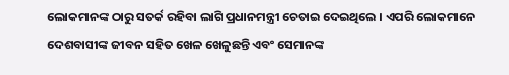ଲୋକମାନଙ୍କ ଠାରୁ ସତର୍କ ରହିବା ଲାଗି ପ୍ରଧାନମନ୍ତ୍ରୀ ଚେତାଇ ଦେଇଥିଲେ । ଏପରି ଲୋକମାନେ ଦେଶବାସୀଙ୍କ ଜୀବନ ସହିତ ଖେଳ ଖେଳୁଛନ୍ତି ଏବଂ ସେମାନଙ୍କ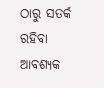ଠାରୁ ସତର୍କ ରହିବା ଆବଶ୍ୟକ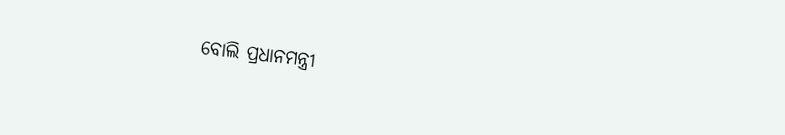ବୋଲି ପ୍ରଧାନମନ୍ତ୍ରୀ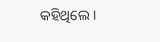କହିଥିଲେ ।